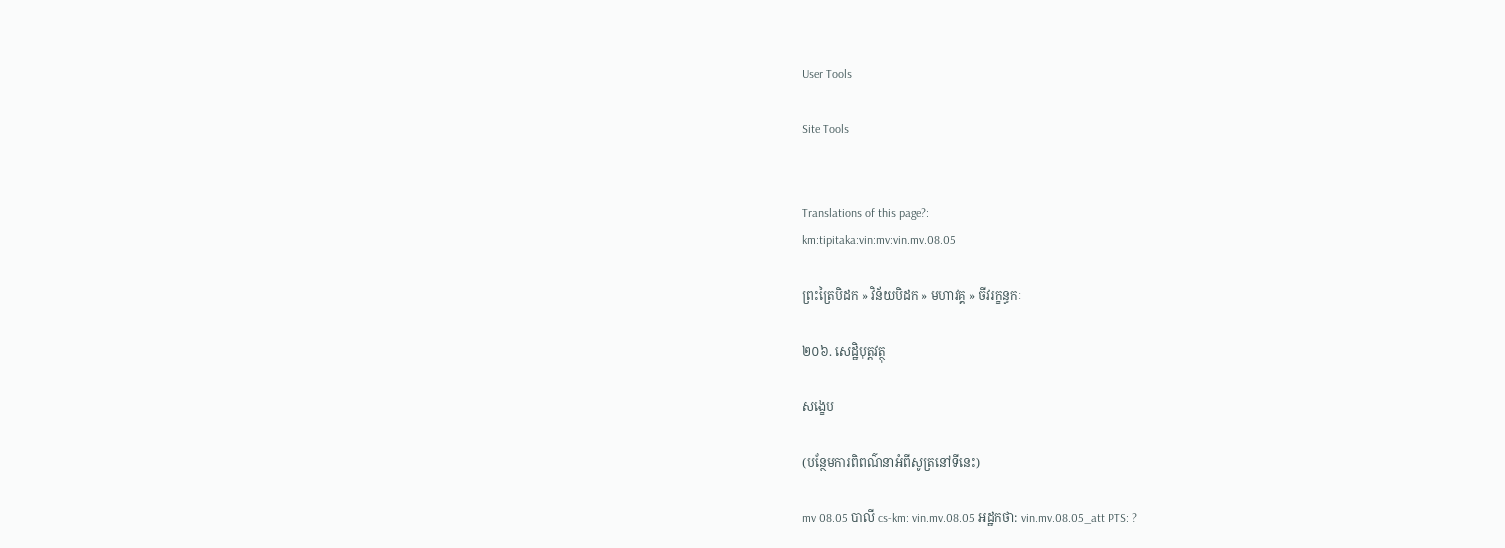User Tools

Site Tools


Translations of this page?:
km:tipitaka:vin:mv:vin.mv.08.05

ព្រះត្រៃបិដក » វិន័យបិដក » មហាវគ្គ » ចីវរក្ខន្ធកៈ

២០៦. សេដ្ឋិបុត្តវត្ថុ

សង្ខេប

(បន្ថែមការពិពណ៌នាអំពីសូត្រនៅទីនេះ)

mv 08.05 បាលី cs-km: vin.mv.08.05 អដ្ឋកថា: vin.mv.08.05_att PTS: ?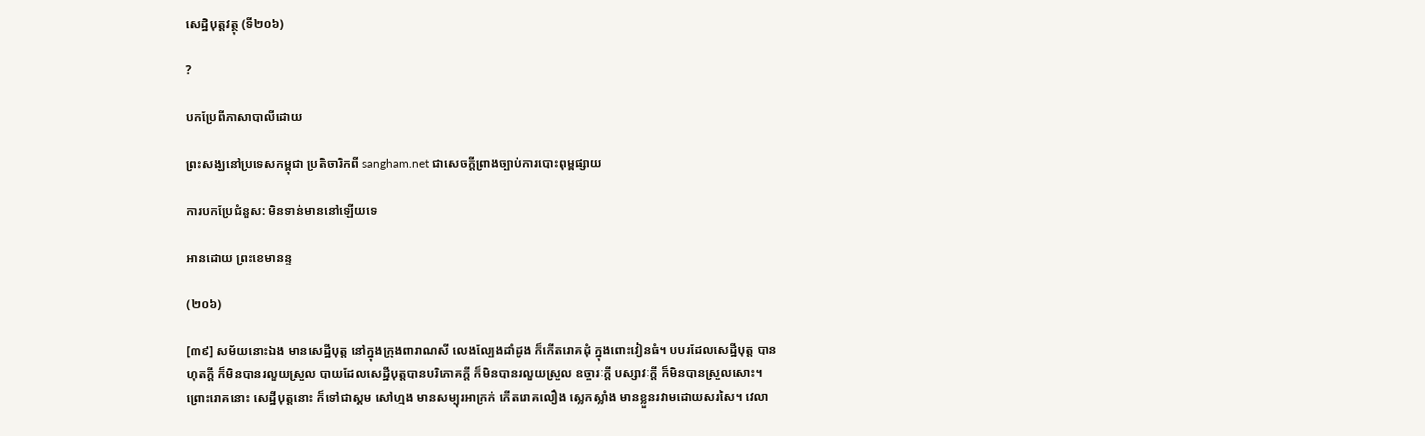សេដ្ឋិបុត្តវត្ថុ (ទី២០៦)

?

បកប្រែពីភាសាបាលីដោយ

ព្រះសង្ឃនៅប្រទេសកម្ពុជា ប្រតិចារិកពី sangham.net ជាសេចក្តីព្រាងច្បាប់ការបោះពុម្ពផ្សាយ

ការបកប្រែជំនួស: មិនទាន់មាននៅឡើយទេ

អានដោយ ព្រះខេមានន្ទ

(២០៦)

[៣៩] សម័យនោះឯង មានសេដ្ឋីបុត្ត នៅក្នុងក្រុងពារាណសី លេងល្បែងដាំដូង ក៏កើតរោគដុំ ក្នុងពោះវៀនធំ។ បបរដែលសេដ្ឋីបុត្ត បានហុតក្តី ក៏មិនបានរលួយស្រួល បាយដែលសេដ្ឋីបុត្តបានបរិភោគក្តី ក៏មិនបានរលួយស្រួល ឧច្ចារៈក្តី បស្សាវៈក្តី ក៏មិនបានស្រួលសោះ។ ព្រោះរោគនោះ សេដ្ឋីបុត្តនោះ ក៏ទៅជាស្គម សៅហ្មង មានសម្បុរអាក្រក់ កើតរោគលឿង ស្លេកស្លាំង មានខ្លួនរវាមដោយសរសៃ។ វេលា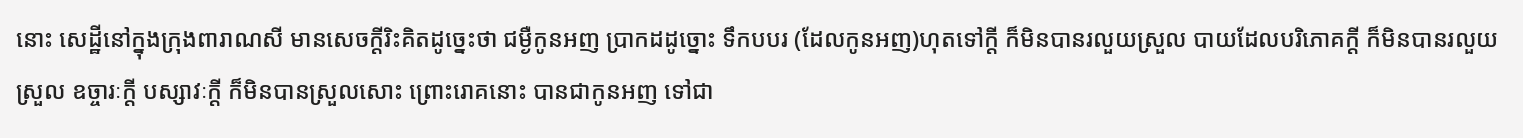នោះ សេដ្ឋីនៅក្នុងក្រុងពារាណសី មានសេចក្តីរិះគិតដូច្នេះថា ជម្ងឺកូនអញ ប្រាកដដូច្នោះ ទឹកបបរ (ដែលកូនអញ)ហុតទៅក្តី ក៏មិនបានរលួយស្រួល បាយដែលបរិភោគក្តី ក៏មិនបានរលួយស្រួល ឧច្ចារៈក្តី បស្សាវៈក្តី ក៏មិនបានស្រួលសោះ ព្រោះរោគនោះ បានជាកូនអញ ទៅជា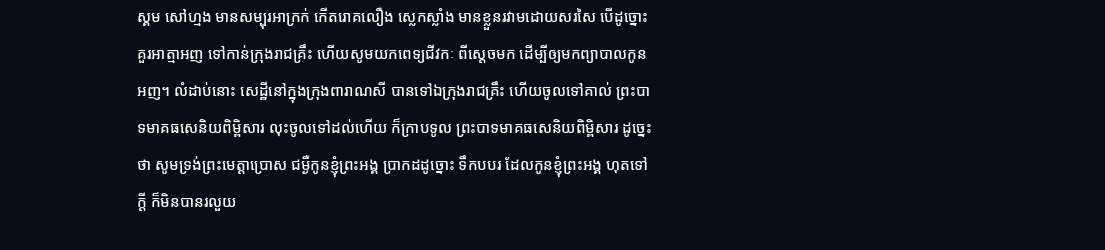ស្គម សៅហ្មង មានសម្បុរអាក្រក់ កើតរោគលឿង ស្លេកស្លាំង មានខ្លួនរវាមដោយសរសៃ បើដូច្នោះ គួរអាត្មាអញ ទៅកាន់ក្រុងរាជគ្រឹះ ហើយសូមយកពេទ្យជីវកៈ ពីស្តេចមក ដើម្បីឲ្យមកព្យាបាលកូនអញ។ លំដាប់នោះ សេដ្ឋីនៅក្នុងក្រុងពារាណសី បានទៅឯក្រុងរាជគ្រឹះ ហើយចូលទៅគាល់ ព្រះបាទមាគធសេនិយពិម្ពិសារ លុះចូលទៅដល់ហើយ ក៏ក្រាបទូល ព្រះបាទមាគធសេនិយពិម្ពិសារ ដូច្នេះថា សូមទ្រង់ព្រះមេត្តាប្រោស ជម្ងឺកូនខ្ញុំព្រះអង្គ ប្រាកដដូច្នោះ ទឹកបបរ ដែលកូនខ្ញុំព្រះអង្គ ហុតទៅក្តី ក៏មិនបានរលួយ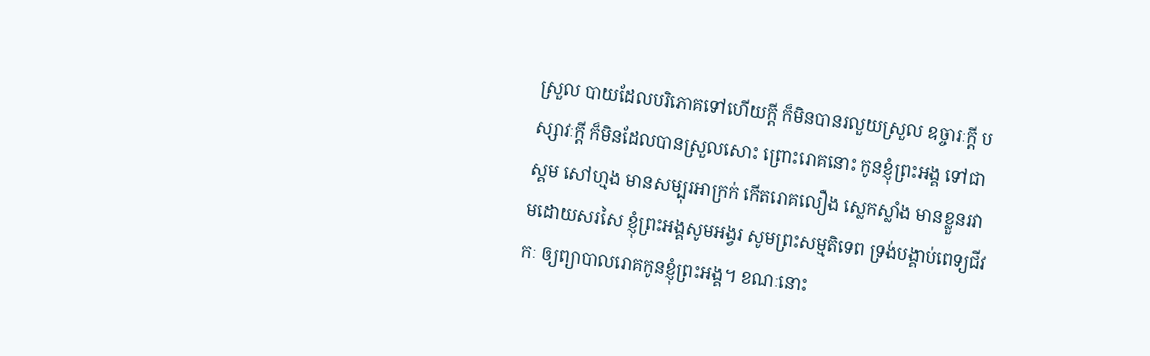ស្រួល បាយដែលបរិភោគទៅហើយក្តី ក៏មិនបានរលួយស្រួល ឧច្ចារៈក្តី បស្សាវៈក្តី ក៏មិនដែលបានស្រួលសោះ ព្រោះរោគនោះ កូនខ្ញុំព្រះអង្គ ទៅជាស្គម សៅហ្មង មានសម្បុរអាក្រក់ កើតរោគលឿង ស្លេកស្លាំង មានខ្លួនរវាមដោយសរសៃ ខ្ញុំព្រះអង្គសូមអង្វរ សូមព្រះសម្មតិទេព ទ្រង់បង្គាប់ពេទ្យជីវកៈ ឲ្យព្យាបាលរោគកូនខ្ញុំព្រះអង្គ។ ខណៈនោះ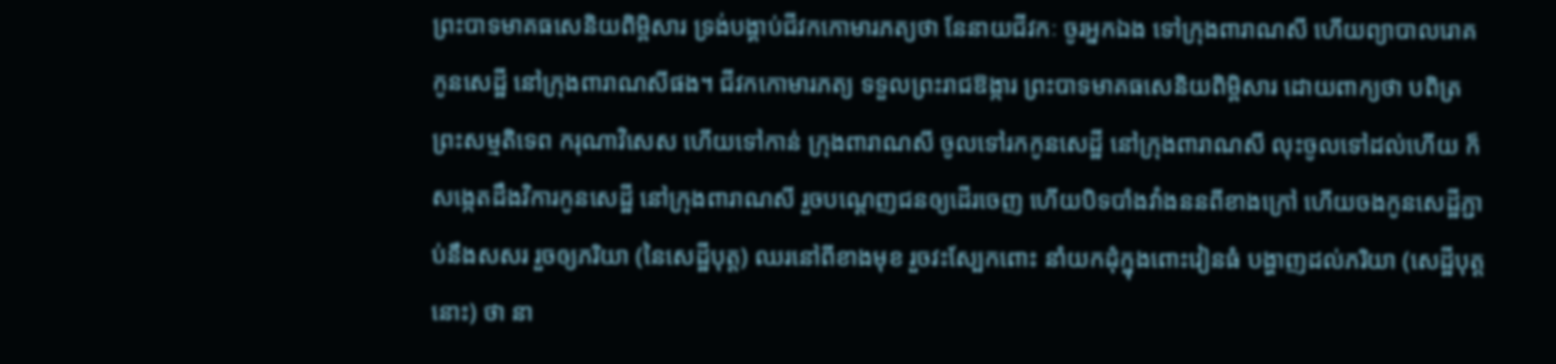ព្រះបាទមាគធសេនិយពិម្ពិសារ ទ្រង់បង្គាប់ជីវកកោមារភត្យថា នែនាយជីវកៈ ចូរអ្នកឯង ទៅក្រុងពារាណសី ហើយព្យាបាលរោគ កូនសេដ្ឋី នៅក្រុងពារាណសីផង។ ជីវកកោមារភត្យ ទទួលព្រះរាជឱង្ការ ព្រះបាទមាគធសេនិយពិម្ពិសារ ដោយពាក្យថា បពិត្រព្រះសម្មតិទេព ករុណាវិសេស ហើយទៅកាន់ ក្រុងពារាណសី ចូលទៅរកកូនសេដ្ឋី នៅក្រុងពារាណសី លុះចូលទៅដល់ហើយ ក៏សង្កេតដឹងវិការកូនសេដ្ឋី នៅក្រុងពារាណសី រួចបណ្តេញជនឲ្យដើរចេញ ហើយបិទបាំងវាំងននពីខាងក្រៅ ហើយចងកូនសេដ្ឋីភ្ជាប់នឹងសសរ រួចឲ្យភរិយា (នៃសេដ្ឋីបុត្ត) ឈរនៅពីខាងមុខ រួចវះស្បែកពោះ នាំយកដុំក្នុងពោះវៀនធំ បង្ហាញដល់ភរិយា (សេដ្ឋីបុត្តនោះ) ថា នា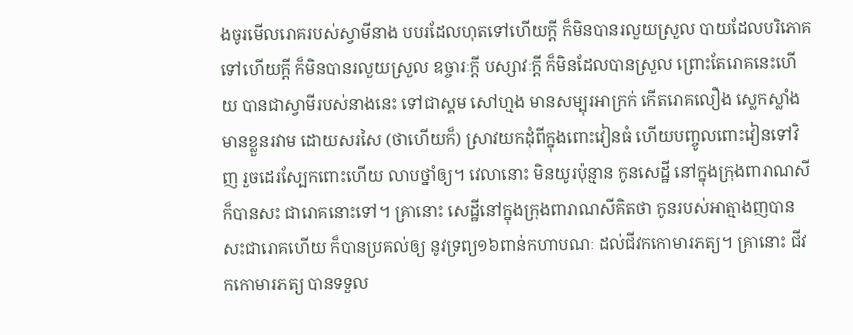ងចូរមើលរោគរបស់ស្វាមីនាង បបរដែលហុតទៅហើយក្តី ក៏មិនបានរលួយស្រួល បាយដែលបរិភោគទៅហើយក្តី ក៏មិនបានរលួយស្រួល ឧច្ចារៈក្តី បស្សាវៈក្តី ក៏មិនដែលបានស្រួល ព្រោះតែរោគនេះហើយ បានជាស្វាមីរបស់នាងនេះ ទៅជាស្គម សៅហ្មង មានសម្បុរអាក្រក់ កើតរោគលឿង ស្លេកស្លាំង មានខ្លួនរវាម ដោយសរសៃ (ថាហើយក៏) ស្រាវយកដុំពីក្នុងពោះវៀនធំ ហើយបញ្ចូលពោះវៀនទៅវិញ រួចដេរស្បែកពោះហើយ លាបថ្នាំឲ្យ។ វេលានោះ មិនយូរប៉ុន្មាន កូនសេដ្ឋី នៅក្នុងក្រុងពារាណសី ក៏បានសះ ជារោគនោះទៅ។ គ្រានោះ សេដ្ឋីនៅក្នុងក្រុងពារាណសីគិតថា កូនរបស់អាត្មាងញបានសះជារោគហើយ ក៏បានប្រគល់ឲ្យ នូវទ្រព្យ១៦ពាន់កហាបណៈ ដល់ជីវកកោមារភត្យ។ គ្រានោះ ជីវកកោមារភត្យ បានទទួល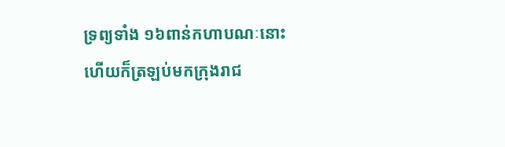ទ្រព្យទាំង ១៦ពាន់កហាបណៈនោះ ហើយក៏ត្រឡប់មកក្រុងរាជ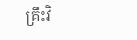គ្រឹះវិ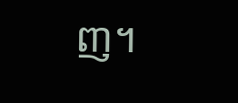ញ។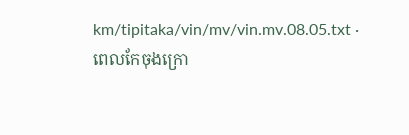km/tipitaka/vin/mv/vin.mv.08.05.txt · ពេលកែចុងក្រោ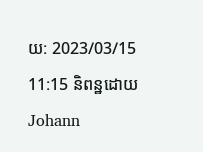យ: 2023/03/15 11:15 និពន្ឋដោយ Johann